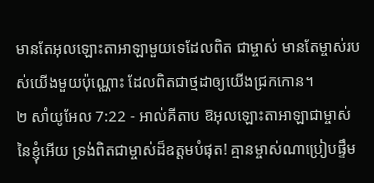មានតែអុលឡោះតាអាឡាមួយទេដែលពិត ជាម្ចាស់ មានតែម្ចាស់របស់យើងមួយប៉ុណ្ណោះ ដែលពិតជាថ្មដាឲ្យយើងជ្រកកោន។
២ សាំយូអែល 7:22 - អាល់គីតាប ឱអុលឡោះតាអាឡាជាម្ចាស់នៃខ្ញុំអើយ ទ្រង់ពិតជាម្ចាស់ដ៏ឧត្តមបំផុត! គ្មានម្ចាស់ណាប្រៀបផ្ទឹម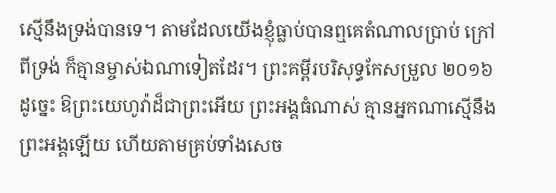ស្មើនឹងទ្រង់បានទេ។ តាមដែលយើងខ្ញុំធ្លាប់បានឮគេតំណាលប្រាប់ ក្រៅពីទ្រង់ ក៏គ្មានម្ចាស់ឯណាទៀតដែរ។ ព្រះគម្ពីរបរិសុទ្ធកែសម្រួល ២០១៦ ដូច្នេះ ឱព្រះយេហូវ៉ាដ៏ជាព្រះអើយ ព្រះអង្គធំណាស់ គ្មានអ្នកណាស្មើនឹងព្រះអង្គឡើយ ហើយតាមគ្រប់ទាំងសេច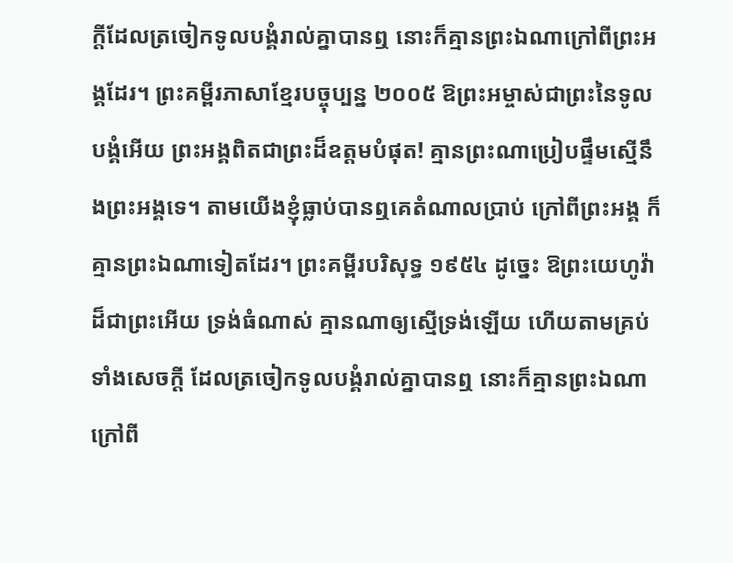ក្ដីដែលត្រចៀកទូលបង្គំរាល់គ្នាបានឮ នោះក៏គ្មានព្រះឯណាក្រៅពីព្រះអង្គដែរ។ ព្រះគម្ពីរភាសាខ្មែរបច្ចុប្បន្ន ២០០៥ ឱព្រះអម្ចាស់ជាព្រះនៃទូលបង្គំអើយ ព្រះអង្គពិតជាព្រះដ៏ឧត្ដមបំផុត! គ្មានព្រះណាប្រៀបផ្ទឹមស្មើនឹងព្រះអង្គទេ។ តាមយើងខ្ញុំធ្លាប់បានឮគេតំណាលប្រាប់ ក្រៅពីព្រះអង្គ ក៏គ្មានព្រះឯណាទៀតដែរ។ ព្រះគម្ពីរបរិសុទ្ធ ១៩៥៤ ដូច្នេះ ឱព្រះយេហូវ៉ាដ៏ជាព្រះអើយ ទ្រង់ធំណាស់ គ្មានណាឲ្យស្មើទ្រង់ឡើយ ហើយតាមគ្រប់ទាំងសេចក្ដី ដែលត្រចៀកទូលបង្គំរាល់គ្នាបានឮ នោះក៏គ្មានព្រះឯណាក្រៅពី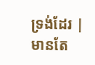ទ្រង់ដែរ |
មានតែ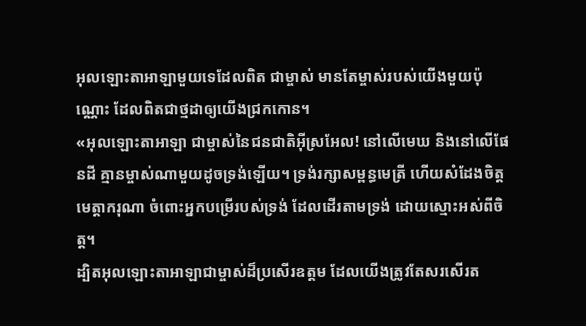អុលឡោះតាអាឡាមួយទេដែលពិត ជាម្ចាស់ មានតែម្ចាស់របស់យើងមួយប៉ុណ្ណោះ ដែលពិតជាថ្មដាឲ្យយើងជ្រកកោន។
«អុលឡោះតាអាឡា ជាម្ចាស់នៃជនជាតិអ៊ីស្រអែល! នៅលើមេឃ និងនៅលើផែនដី គ្មានម្ចាស់ណាមួយដូចទ្រង់ឡើយ។ ទ្រង់រក្សាសម្ពន្ធមេត្រី ហើយសំដែងចិត្តមេត្តាករុណា ចំពោះអ្នកបម្រើរបស់ទ្រង់ ដែលដើរតាមទ្រង់ ដោយស្មោះអស់ពីចិត្ត។
ដ្បិតអុលឡោះតាអាឡាជាម្ចាស់ដ៏ប្រសើរឧត្តម ដែលយើងត្រូវតែសរសើរត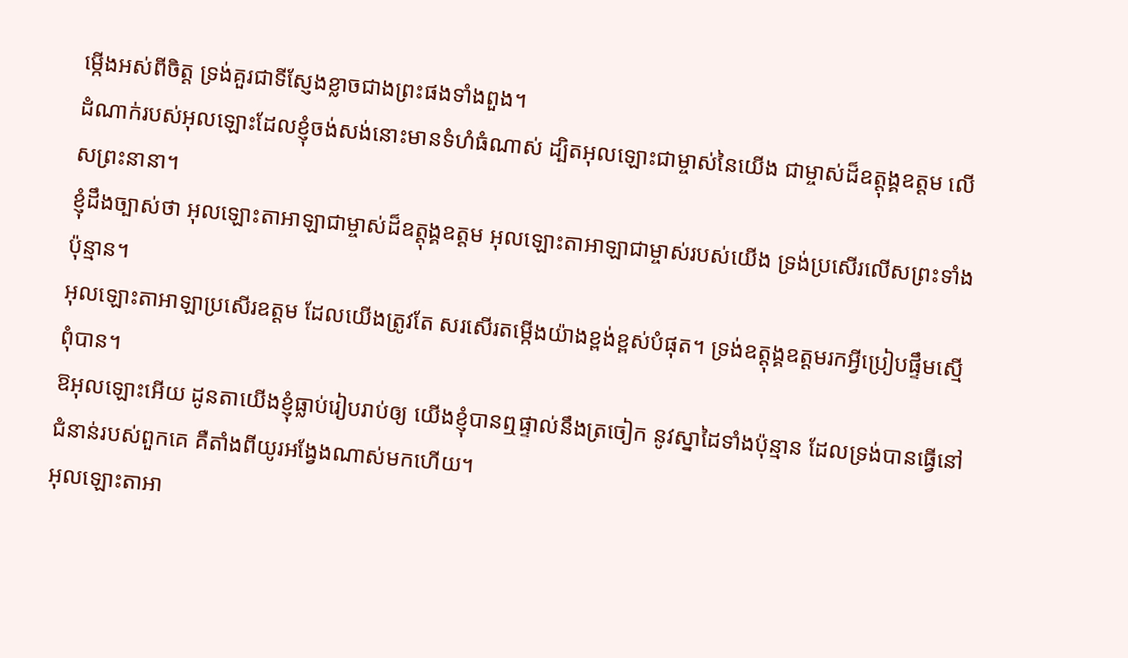ម្កើងអស់ពីចិត្ត ទ្រង់គួរជាទីស្ញែងខ្លាចជាងព្រះផងទាំងពួង។
ដំណាក់របស់អុលឡោះដែលខ្ញុំចង់សង់នោះមានទំហំធំណាស់ ដ្បិតអុលឡោះជាម្ចាស់នៃយើង ជាម្ចាស់ដ៏ឧត្តុង្គឧត្តម លើសព្រះនានា។
ខ្ញុំដឹងច្បាស់ថា អុលឡោះតាអាឡាជាម្ចាស់ដ៏ឧត្ដុង្គឧត្ដម អុលឡោះតាអាឡាជាម្ចាស់របស់យើង ទ្រង់ប្រសើរលើសព្រះទាំងប៉ុន្មាន។
អុលឡោះតាអាឡាប្រសើរឧត្ដម ដែលយើងត្រូវតែ សរសើរតម្កើងយ៉ាងខ្ពង់ខ្ពស់បំផុត។ ទ្រង់ឧត្ដុង្គឧត្ដមរកអ្វីប្រៀបផ្ទឹមស្មើពុំបាន។
ឱអុលឡោះអើយ ដូនតាយើងខ្ញុំធ្លាប់រៀបរាប់ឲ្យ យើងខ្ញុំបានឮផ្ទាល់នឹងត្រចៀក នូវស្នាដៃទាំងប៉ុន្មាន ដែលទ្រង់បានធ្វើនៅជំនាន់របស់ពួកគេ គឺតាំងពីយូរអង្វែងណាស់មកហើយ។
អុលឡោះតាអា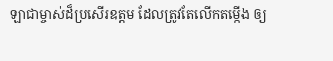ឡាជាម្ចាស់ដ៏ប្រសើរឧត្ដម ដែលត្រូវតែលើកតម្កើង ឲ្យ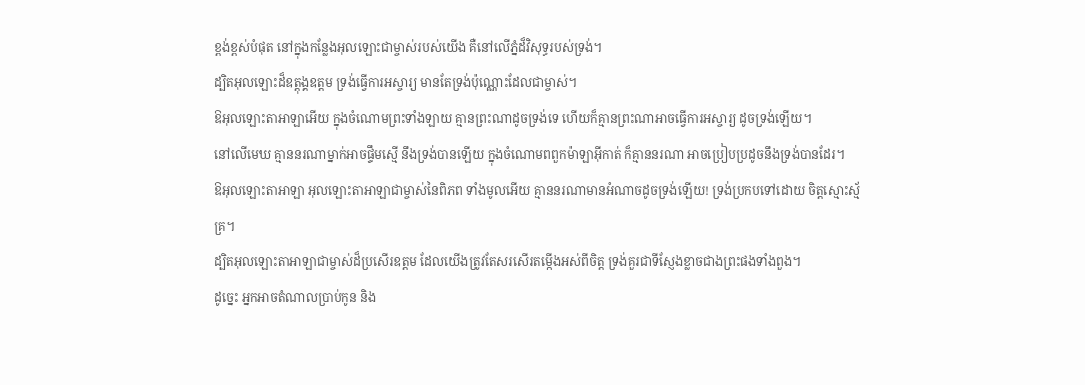ខ្ពង់ខ្ពស់បំផុត នៅក្នុងកន្លែងអុលឡោះជាម្ចាស់របស់យើង គឺនៅលើភ្នំដ៏វិសុទ្ធរបស់ទ្រង់។
ដ្បិតអុលឡោះដ៏ឧត្តុង្គឧត្ដម ទ្រង់ធ្វើការអស្ចារ្យ មានតែទ្រង់ប៉ុណ្ណោះដែលជាម្ចាស់។
ឱអុលឡោះតាអាឡាអើយ ក្នុងចំណោមព្រះទាំងឡាយ គ្មានព្រះណាដូចទ្រង់ទេ ហើយក៏គ្មានព្រះណាអាចធ្វើការអស្ចារ្យ ដូចទ្រង់ឡើយ។
នៅលើមេឃ គ្មាននរណាម្នាក់អាចផ្ទឹមស្មើ នឹងទ្រង់បានឡើយ ក្នុងចំណោមពពួកម៉ាឡាអ៊ីកាត់ ក៏គ្មាននរណា អាចប្រៀបប្រដូចនឹងទ្រង់បានដែរ។
ឱអុលឡោះតាអាឡា អុលឡោះតាអាឡាជាម្ចាស់នៃពិភព ទាំងមូលអើយ គ្មាននរណាមានអំណាចដូចទ្រង់ឡើយ! ទ្រង់ប្រកបទៅដោយ ចិត្តស្មោះស្ម័គ្រ។
ដ្បិតអុលឡោះតាអាឡាជាម្ចាស់ដ៏ប្រសើរឧត្ដម ដែលយើងត្រូវតែសរសើរតម្កើងអស់ពីចិត្ត ទ្រង់គួរជាទីស្ញែងខ្លាចជាងព្រះផងទាំងពួង។
ដូច្នេះ អ្នកអាចតំណាលប្រាប់កូន និង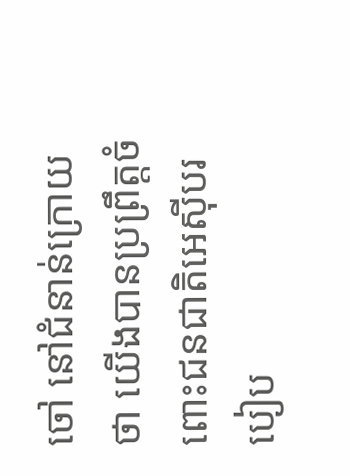ចៅ នៅជំនាន់ក្រោយថា យើងបានប្រព្រឹត្តចំពោះជនជាតិអេស៊ីបរបៀប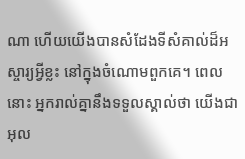ណា ហើយយើងបានសំដែងទីសំគាល់ដ៏អស្ចារ្យអ្វីខ្លះ នៅក្នុងចំណោមពួកគេ។ ពេលនោះ អ្នករាល់គ្នានឹងទទួលស្គាល់ថា យើងជាអុល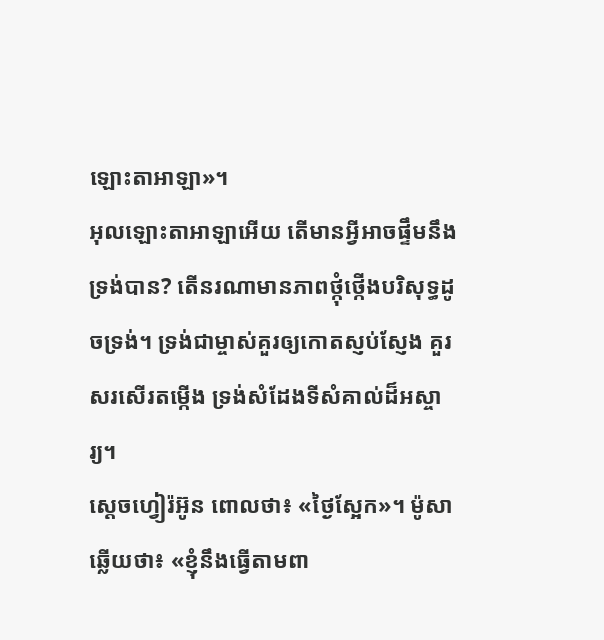ឡោះតាអាឡា»។
អុលឡោះតាអាឡាអើយ តើមានអ្វីអាចផ្ទឹមនឹងទ្រង់បាន? តើនរណាមានភាពថ្កុំថ្កើងបរិសុទ្ធដូចទ្រង់។ ទ្រង់ជាម្ចាស់គួរឲ្យកោតស្ញប់ស្ញែង គួរសរសើរតម្កើង ទ្រង់សំដែងទីសំគាល់ដ៏អស្ចារ្យ។
ស្តេចហ្វៀរ៉អ៊ូន ពោលថា៖ «ថ្ងៃស្អែក»។ ម៉ូសាឆ្លើយថា៖ «ខ្ញុំនឹងធ្វើតាមពា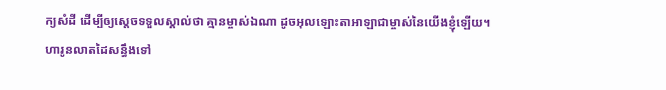ក្យសំដី ដើម្បីឲ្យស្តេចទទួលស្គាល់ថា គ្មានម្ចាស់ឯណា ដូចអុលឡោះតាអាឡាជាម្ចាស់នៃយើងខ្ញុំឡើយ។
ហារូនលាតដៃសន្ធឹងទៅ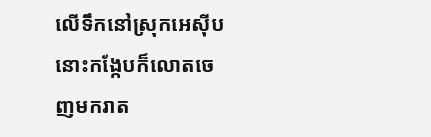លើទឹកនៅស្រុកអេស៊ីប នោះកង្កែបក៏លោតចេញមករាត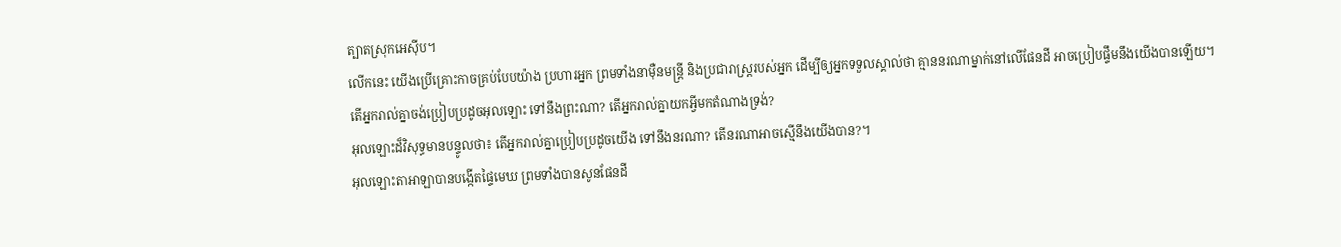ត្បាតស្រុកអេស៊ីប។
លើកនេះ យើងប្រើគ្រោះកាចគ្រប់បែបយ៉ាង ប្រហារអ្នក ព្រមទាំងនាម៉ឺនមន្ត្រី និងប្រជារាស្ត្ររបស់អ្នក ដើម្បីឲ្យអ្នកទទួលស្គាល់ថា គ្មាននរណាម្នាក់នៅលើផែនដី អាចប្រៀបផ្ទឹមនឹងយើងបានឡើយ។
តើអ្នករាល់គ្នាចង់ប្រៀបប្រដូចអុលឡោះ ទៅនឹងព្រះណា? តើអ្នករាល់គ្នាយកអ្វីមកតំណាងទ្រង់?
អុលឡោះដ៏វិសុទ្ធមានបន្ទូលថា៖ តើអ្នករាល់គ្នាប្រៀបប្រដូចយើង ទៅនឹងនរណា? តើនរណាអាចស្មើនឹងយើងបាន?។
អុលឡោះតាអាឡាបានបង្កើតផ្ទៃមេឃ ព្រមទាំងបានសូនផែនដី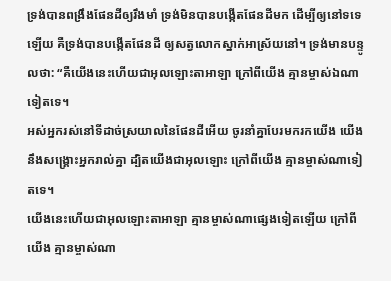ទ្រង់បានពង្រឹងផែនដីឲ្យរឹងមាំ ទ្រង់មិនបានបង្កើតផែនដីមក ដើម្បីឲ្យនៅទទេឡើយ គឺទ្រង់បានបង្កើតផែនដី ឲ្យសត្វលោកស្នាក់អាស្រ័យនៅ។ ទ្រង់មានបន្ទូលថា: “គឺយើងនេះហើយជាអុលឡោះតាអាឡា ក្រៅពីយើង គ្មានម្ចាស់ឯណាទៀតទេ។
អស់អ្នករស់នៅទីដាច់ស្រយាលនៃផែនដីអើយ ចូរនាំគ្នាបែរមករកយើង យើងនឹងសង្គ្រោះអ្នករាល់គ្នា ដ្បិតយើងជាអុលឡោះ ក្រៅពីយើង គ្មានម្ចាស់ណាទៀតទេ។
យើងនេះហើយជាអុលឡោះតាអាឡា គ្មានម្ចាស់ណាផ្សេងទៀតឡើយ ក្រៅពីយើង គ្មានម្ចាស់ណា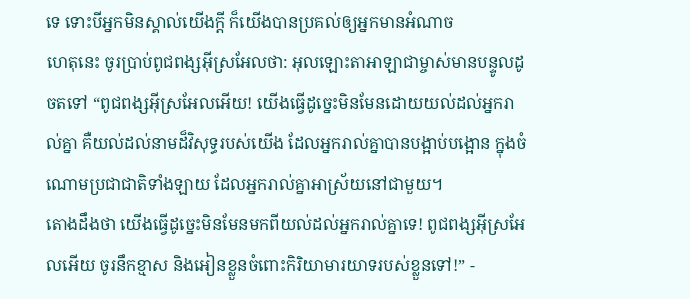ទេ ទោះបីអ្នកមិនស្គាល់យើងក្តី ក៏យើងបានប្រគល់ឲ្យអ្នកមានអំណាច
ហេតុនេះ ចូរប្រាប់ពូជពង្សអ៊ីស្រអែលថា: អុលឡោះតាអាឡាជាម្ចាស់មានបន្ទូលដូចតទៅ “ពូជពង្សអ៊ីស្រអែលអើយ! យើងធ្វើដូច្នេះមិនមែនដោយយល់ដល់អ្នករាល់គ្នា គឺយល់ដល់នាមដ៏វិសុទ្ធរបស់យើង ដែលអ្នករាល់គ្នាបានបង្អាប់បង្អោន ក្នុងចំណោមប្រជាជាតិទាំងឡាយ ដែលអ្នករាល់គ្នាអាស្រ័យនៅជាមួយ។
តោងដឹងថា យើងធ្វើដូច្នេះមិនមែនមកពីយល់ដល់អ្នករាល់គ្នាទេ! ពូជពង្សអ៊ីស្រអែលអើយ ចូរនឹកខ្មាស និងអៀនខ្លួនចំពោះកិរិយាមារយាទរបស់ខ្លួនទៅ!” -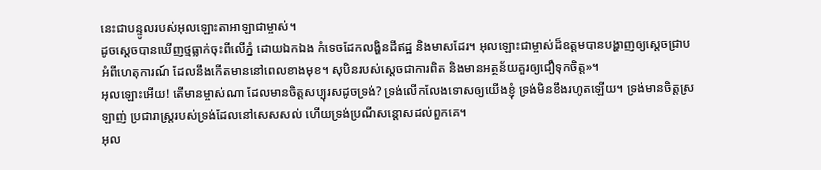នេះជាបន្ទូលរបស់អុលឡោះតាអាឡាជាម្ចាស់។
ដូចស្តេចបានឃើញថ្មធ្លាក់ចុះពីលើភ្នំ ដោយឯកឯង កំទេចដែកលង្ហិនដីឥដ្ឋ និងមាសដែរ។ អុលឡោះជាម្ចាស់ដ៏ឧត្ដមបានបង្ហាញឲ្យស្តេចជ្រាបអំពីហេតុការណ៍ ដែលនឹងកើតមាននៅពេលខាងមុខ។ សុបិនរបស់ស្តេចជាការពិត និងមានអត្ថន័យគួរឲ្យជឿទុកចិត្ត»។
អុលឡោះអើយ! តើមានម្ចាស់ណា ដែលមានចិត្តសប្បុរសដូចទ្រង់? ទ្រង់លើកលែងទោសឲ្យយើងខ្ញុំ ទ្រង់មិនខឹងរហូតឡើយ។ ទ្រង់មានចិត្តស្រឡាញ់ ប្រជារាស្ត្ររបស់ទ្រង់ដែលនៅសេសសល់ ហើយទ្រង់ប្រណីសន្ដោសដល់ពួកគេ។
អុល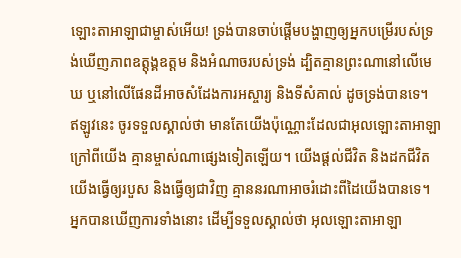ឡោះតាអាឡាជាម្ចាស់អើយ! ទ្រង់បានចាប់ផ្តើមបង្ហាញឲ្យអ្នកបម្រើរបស់ទ្រង់ឃើញភាពឧត្តុង្គឧត្តម និងអំណាចរបស់ទ្រង់ ដ្បិតគ្មានព្រះណានៅលើមេឃ ឬនៅលើផែនដីអាចសំដែងការអស្ចារ្យ និងទីសំគាល់ ដូចទ្រង់បានទេ។
ឥឡូវនេះ ចូរទទួលស្គាល់ថា មានតែយើងប៉ុណ្ណោះដែលជាអុលឡោះតាអាឡា ក្រៅពីយើង គ្មានម្ចាស់ណាផ្សេងទៀតឡើយ។ យើងផ្តល់ជីវិត និងដកជីវិត យើងធ្វើឲ្យរបួស និងធ្វើឲ្យជាវិញ គ្មាននរណាអាចរំដោះពីដៃយើងបានទេ។
អ្នកបានឃើញការទាំងនោះ ដើម្បីទទួលស្គាល់ថា អុលឡោះតាអាឡា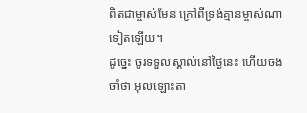ពិតជាម្ចាស់មែន ក្រៅពីទ្រង់គ្មានម្ចាស់ណាទៀតឡើយ។
ដូច្នេះ ចូរទទួលស្គាល់នៅថ្ងៃនេះ ហើយចងចាំថា អុលឡោះតា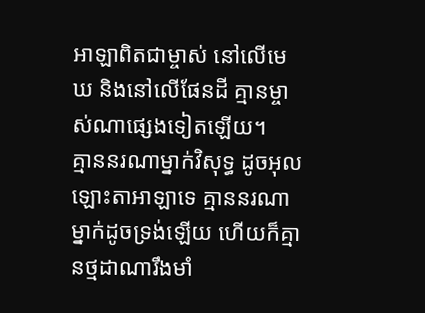អាឡាពិតជាម្ចាស់ នៅលើមេឃ និងនៅលើផែនដី គ្មានម្ចាស់ណាផ្សេងទៀតឡើយ។
គ្មាននរណាម្នាក់វិសុទ្ធ ដូចអុលឡោះតាអាឡាទេ គ្មាននរណាម្នាក់ដូចទ្រង់ឡើយ ហើយក៏គ្មានថ្មដាណារឹងមាំ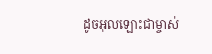ដូចអុលឡោះជាម្ចាស់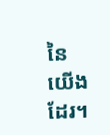នៃយើងដែរ។